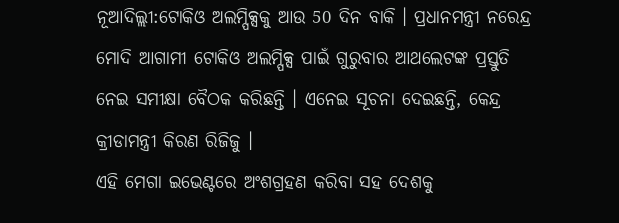ନୂଆଦିଲ୍ଲୀ:ଟୋକିଓ ଅଲମ୍ପିକ୍ସକୁ ଆଉ 50 ଦିନ ବାକି । ପ୍ରଧାନମନ୍ତ୍ରୀ ନରେନ୍ଦ୍ର ମୋଦି ଆଗାମୀ ଟୋକିଓ ଅଲମ୍ପିକ୍ସ ପାଇଁ ଗୁରୁବାର ଆଥଲେଟଙ୍କ ପ୍ରସ୍ତୁତି ନେଇ ସମୀକ୍ଷା ବୈଠକ କରିଛନ୍ତି । ଏନେଇ ସୂଚନା ଦେଇଛନ୍ତି, କେନ୍ଦ୍ର କ୍ରୀଡାମନ୍ତ୍ରୀ କିରଣ ରିଜିଜୁ ।
ଏହି ମେଗା ଇଭେଣ୍ଟରେ ଅଂଶଗ୍ରହଣ କରିବା ସହ ଦେଶକୁ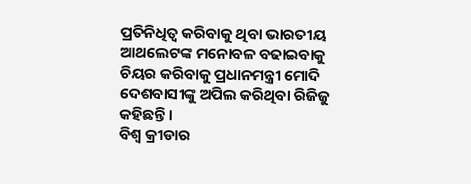ପ୍ରତିନିଧିତ୍ବ କରିବାକୁ ଥିବା ଭାରତୀୟ ଆଥଲେଟଙ୍କ ମନୋବଳ ବଢାଇବାକୁ ଚିୟର କରିବାକୁ ପ୍ରଧାନମନ୍ତ୍ରୀ ମୋଦି ଦେଶବାସୀଙ୍କୁ ଅପିଲ କରିଥିବା ରିଜିଜୁ କହିଛନ୍ତି ।
ବିଶ୍ବ କ୍ରୀଡାର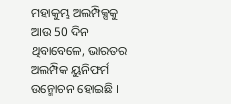ମହାକୁମ୍ଭ ଅଲମ୍ପିକ୍ସକୁ ଆଉ 50 ଦିନ ଥିବାବେଳେ, ଭାରତର ଅଲମ୍ପିକ ୟୁନିଫର୍ମ ଉନ୍ମୋଚନ ହୋଇଛି ।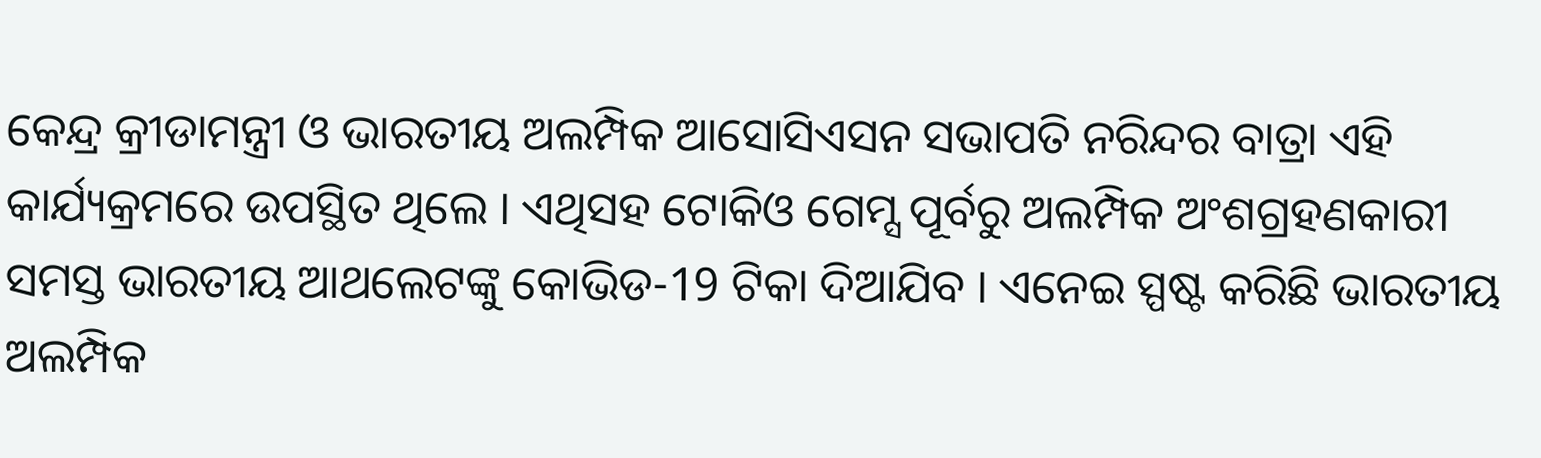କେନ୍ଦ୍ର କ୍ରୀଡାମନ୍ତ୍ରୀ ଓ ଭାରତୀୟ ଅଲମ୍ପିକ ଆସୋସିଏସନ ସଭାପତି ନରିନ୍ଦର ବାତ୍ରା ଏହି କାର୍ଯ୍ୟକ୍ରମରେ ଉପସ୍ଥିତ ଥିଲେ । ଏଥିସହ ଟୋକିଓ ଗେମ୍ସ ପୂର୍ବରୁ ଅଲମ୍ପିକ ଅଂଶଗ୍ରହଣକାରୀ ସମସ୍ତ ଭାରତୀୟ ଆଥଲେଟଙ୍କୁ କୋଭିଡ-19 ଟିକା ଦିଆଯିବ । ଏନେଇ ସ୍ପଷ୍ଟ କରିଛି ଭାରତୀୟ ଅଲମ୍ପିକ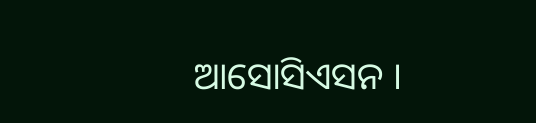ଆସୋସିଏସନ ।